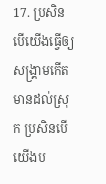17. ប្រសិនបើយើងធ្វើឲ្យសង្គ្រាមកើតមានដល់ស្រុក ប្រសិនបើយើងប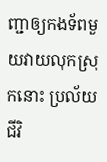ញ្ជាឲ្យកងទ័ពមួយវាយលុកស្រុកនោះ ប្រល័យជីវិ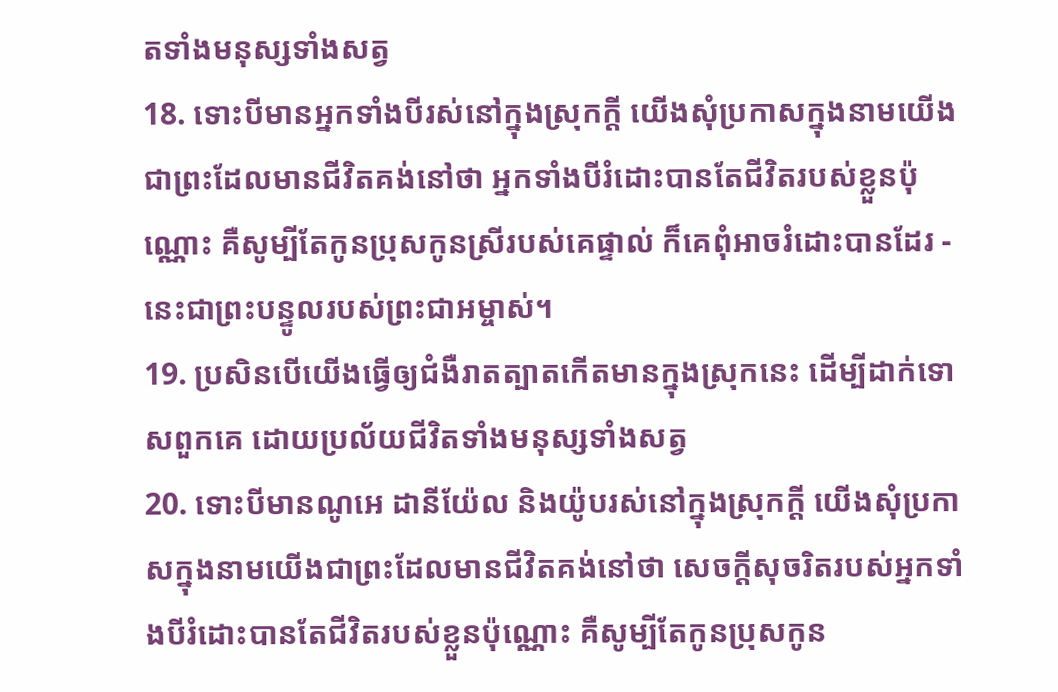តទាំងមនុស្សទាំងសត្វ
18. ទោះបីមានអ្នកទាំងបីរស់នៅក្នុងស្រុកក្ដី យើងសុំប្រកាសក្នុងនាមយើងជាព្រះដែលមានជីវិតគង់នៅថា អ្នកទាំងបីរំដោះបានតែជីវិតរបស់ខ្លួនប៉ុណ្ណោះ គឺសូម្បីតែកូនប្រុសកូនស្រីរបស់គេផ្ទាល់ ក៏គេពុំអាចរំដោះបានដែរ - នេះជាព្រះបន្ទូលរបស់ព្រះជាអម្ចាស់។
19. ប្រសិនបើយើងធ្វើឲ្យជំងឺរាតត្បាតកើតមានក្នុងស្រុកនេះ ដើម្បីដាក់ទោសពួកគេ ដោយប្រល័យជីវិតទាំងមនុស្សទាំងសត្វ
20. ទោះបីមានណូអេ ដានីយ៉ែល និងយ៉ូបរស់នៅក្នុងស្រុកក្ដី យើងសុំប្រកាសក្នុងនាមយើងជាព្រះដែលមានជីវិតគង់នៅថា សេចក្ដីសុចរិតរបស់អ្នកទាំងបីរំដោះបានតែជីវិតរបស់ខ្លួនប៉ុណ្ណោះ គឺសូម្បីតែកូនប្រុសកូន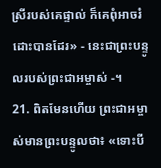ស្រីរបស់គេផ្ទាល់ ក៏គេពុំអាចរំដោះបានដែរ» - នេះជាព្រះបន្ទូលរបស់ព្រះជាអម្ចាស់ -។
21. ពិតមែនហើយ ព្រះជាអម្ចាស់មានព្រះបន្ទូលថា៖ «ទោះបី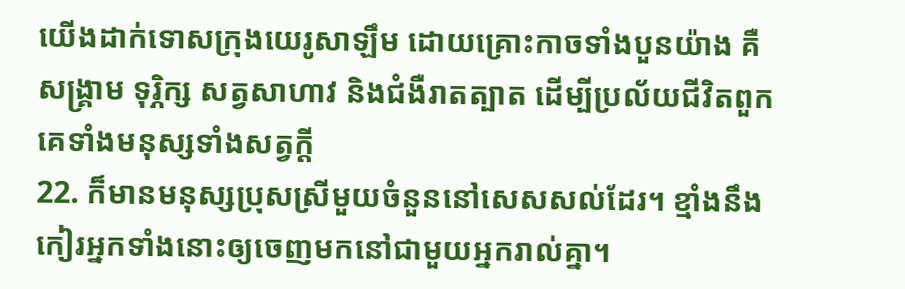យើងដាក់ទោសក្រុងយេរូសាឡឹម ដោយគ្រោះកាចទាំងបួនយ៉ាង គឺសង្គ្រាម ទុរ្ភិក្ស សត្វសាហាវ និងជំងឺរាតត្បាត ដើម្បីប្រល័យជីវិតពួកគេទាំងមនុស្សទាំងសត្វក្ដី
22. ក៏មានមនុស្សប្រុសស្រីមួយចំនួននៅសេសសល់ដែរ។ ខ្មាំងនឹងកៀរអ្នកទាំងនោះឲ្យចេញមកនៅជាមួយអ្នករាល់គ្នា។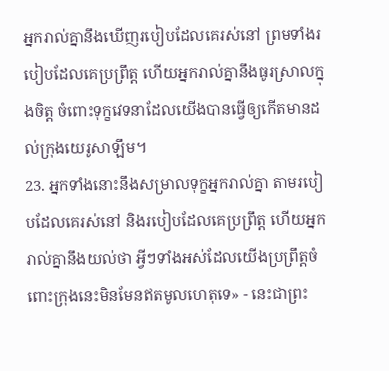អ្នករាល់គ្នានឹងឃើញរបៀបដែលគេរស់នៅ ព្រមទាំងរបៀបដែលគេប្រព្រឹត្ត ហើយអ្នករាល់គ្នានឹងធូរស្រាលក្នុងចិត្ត ចំពោះទុក្ខវេទនាដែលយើងបានធ្វើឲ្យកើតមានដល់ក្រុងយេរូសាឡឹម។
23. អ្នកទាំងនោះនឹងសម្រាលទុក្ខអ្នករាល់គ្នា តាមរបៀបដែលគេរស់នៅ និងរបៀបដែលគេប្រព្រឹត្ត ហើយអ្នករាល់គ្នានឹងយល់ថា អ្វីៗទាំងអស់ដែលយើងប្រព្រឹត្តចំពោះក្រុងនេះមិនមែនឥតមូលហេតុទេ» - នេះជាព្រះ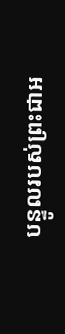បន្ទូលរបស់ព្រះជាអ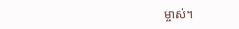ម្ចាស់។